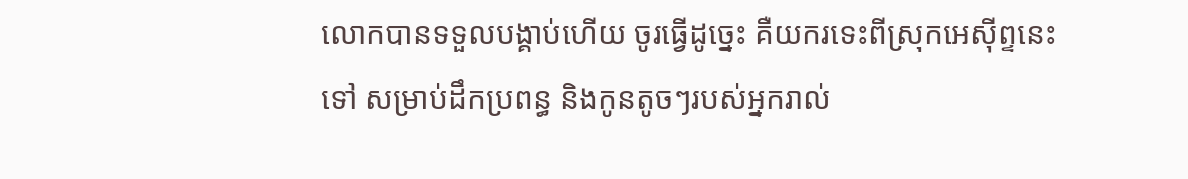លោកបានទទួលបង្គាប់ហើយ ចូរធ្វើដូច្នេះ គឺយករទេះពីស្រុកអេស៊ីព្ទនេះទៅ សម្រាប់ដឹកប្រពន្ធ និងកូនតូចៗរបស់អ្នករាល់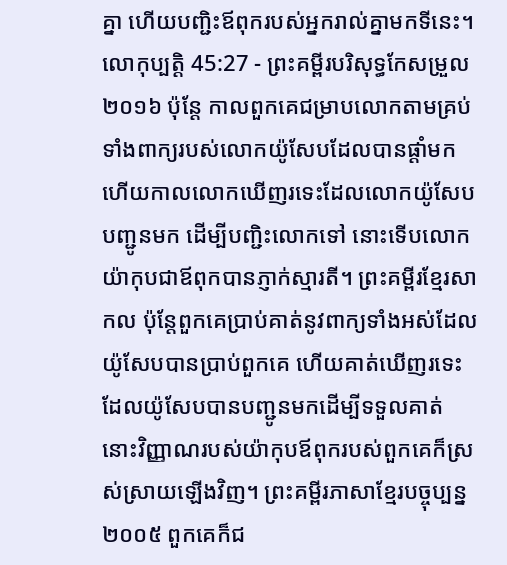គ្នា ហើយបញ្ជិះឪពុករបស់អ្នករាល់គ្នាមកទីនេះ។
លោកុប្បត្តិ 45:27 - ព្រះគម្ពីរបរិសុទ្ធកែសម្រួល ២០១៦ ប៉ុន្ដែ កាលពួកគេជម្រាបលោកតាមគ្រប់ទាំងពាក្យរបស់លោកយ៉ូសែបដែលបានផ្តាំមក ហើយកាលលោកឃើញរទេះដែលលោកយ៉ូសែបបញ្ជូនមក ដើម្បីបញ្ជិះលោកទៅ នោះទើបលោកយ៉ាកុបជាឪពុកបានភ្ញាក់ស្មារតី។ ព្រះគម្ពីរខ្មែរសាកល ប៉ុន្តែពួកគេប្រាប់គាត់នូវពាក្យទាំងអស់ដែលយ៉ូសែបបានប្រាប់ពួកគេ ហើយគាត់ឃើញរទេះដែលយ៉ូសែបបានបញ្ជូនមកដើម្បីទទួលគាត់ នោះវិញ្ញាណរបស់យ៉ាកុបឪពុករបស់ពួកគេក៏ស្រស់ស្រាយឡើងវិញ។ ព្រះគម្ពីរភាសាខ្មែរបច្ចុប្បន្ន ២០០៥ ពួកគេក៏ជ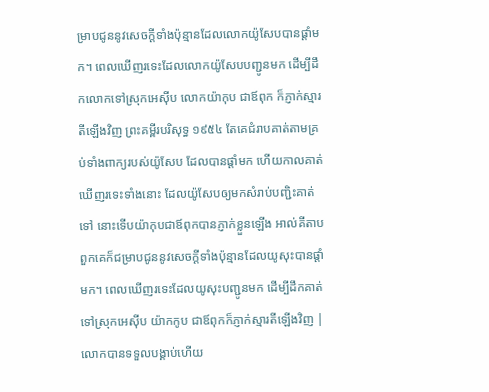ម្រាបជូននូវសេចក្ដីទាំងប៉ុន្មានដែលលោកយ៉ូសែបបានផ្ដាំមក។ ពេលឃើញរទេះដែលលោកយ៉ូសែបបញ្ជូនមក ដើម្បីដឹកលោកទៅស្រុកអេស៊ីប លោកយ៉ាកុប ជាឪពុក ក៏ភ្ញាក់ស្មារតីឡើងវិញ ព្រះគម្ពីរបរិសុទ្ធ ១៩៥៤ តែគេជំរាបគាត់តាមគ្រប់ទាំងពាក្យរបស់យ៉ូសែប ដែលបានផ្តាំមក ហើយកាលគាត់ឃើញរទេះទាំងនោះ ដែលយ៉ូសែបឲ្យមកសំរាប់បញ្ជិះគាត់ទៅ នោះទើបយ៉ាកុបជាឪពុកបានភ្ញាក់ខ្លួនឡើង អាល់គីតាប ពួកគេក៏ជម្រាបជូននូវសេចក្តីទាំងប៉ុន្មានដែលយូសុះបានផ្តាំមក។ ពេលឃើញរទេះដែលយូសុះបញ្ជូនមក ដើម្បីដឹកគាត់ទៅស្រុកអេស៊ីប យ៉ាកកូប ជាឪពុកក៏ភ្ញាក់ស្មារតីឡើងវិញ |
លោកបានទទួលបង្គាប់ហើយ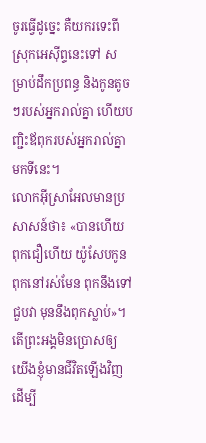ចូរធ្វើដូច្នេះ គឺយករទេះពីស្រុកអេស៊ីព្ទនេះទៅ សម្រាប់ដឹកប្រពន្ធ និងកូនតូចៗរបស់អ្នករាល់គ្នា ហើយបញ្ជិះឪពុករបស់អ្នករាល់គ្នាមកទីនេះ។
លោកអ៊ីស្រាអែលមានប្រសាសន៍ថា៖ «បានហើយ ពុកជឿហើយ យ៉ូសែបកូនពុកនៅរស់មែន ពុកនឹងទៅជួបវា មុននឹងពុកស្លាប់»។
តើព្រះអង្គមិនប្រោសឲ្យយើងខ្ញុំមានជីវិតឡើងវិញ ដើម្បី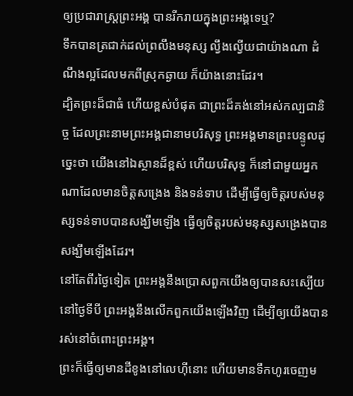ឲ្យប្រជារាស្ត្រព្រះអង្គ បានរីករាយក្នុងព្រះអង្គទេឬ?
ទឹកបានត្រជាក់ដល់ព្រលឹងមនុស្ស ល្វឹងល្វើយជាយ៉ាងណា ដំណឹងល្អដែលមកពីស្រុកឆ្ងាយ ក៏យ៉ាងនោះដែរ។
ដ្បិតព្រះដ៏ជាធំ ហើយខ្ពស់បំផុត ជាព្រះដ៏គង់នៅអស់កល្បជានិច្ច ដែលព្រះនាមព្រះអង្គជានាមបរិសុទ្ធ ព្រះអង្គមានព្រះបន្ទូលដូច្នេះថា យើងនៅឯស្ថានដ៏ខ្ពស់ ហើយបរិសុទ្ធ ក៏នៅជាមួយអ្នកណាដែលមានចិត្តសង្រេង និងទន់ទាប ដើម្បីធ្វើឲ្យចិត្តរបស់មនុស្សទន់ទាបបានសង្ឃឹមឡើង ធ្វើឲ្យចិត្តរបស់មនុស្សសង្រេងបានសង្ឃឹមឡើងដែរ។
នៅតែពីរថ្ងៃទៀត ព្រះអង្គនឹងប្រោសពួកយើងឲ្យបានសះស្បើយ នៅថ្ងៃទីបី ព្រះអង្គនឹងលើកពួកយើងឡើងវិញ ដើម្បីឲ្យយើងបានរស់នៅចំពោះព្រះអង្គ។
ព្រះក៏ធ្វើឲ្យមានដីខូងនៅលេហ៊ីនោះ ហើយមានទឹកហូរចេញម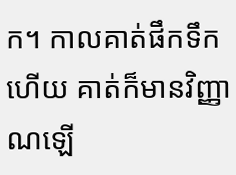ក។ កាលគាត់ផឹកទឹកហើយ គាត់ក៏មានវិញ្ញាណឡើ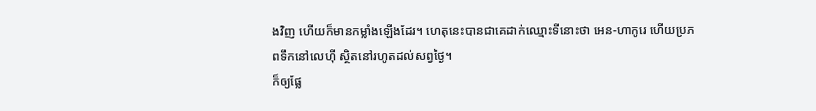ងវិញ ហើយក៏មានកម្លាំងឡើងដែរ។ ហេតុនេះបានជាគេដាក់ឈ្មោះទីនោះថា អេន-ហាកូរេ ហើយប្រភពទឹកនៅលេហ៊ី ស្ថិតនៅរហូតដល់សព្វថ្ងៃ។
ក៏ឲ្យផ្លែ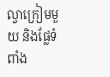ល្វាក្រៀមមួយ និងផ្លែទំពាំង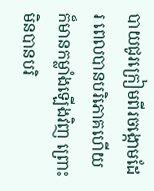បាយជូរក្រៀមពីរចង្កោមដែរ ពេលបានបរិភោគហើយ ក៏មានកម្លាំងឡើងវិញ ព្រោះមិនបានបរិ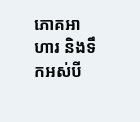ភោគអាហារ និងទឹកអស់បី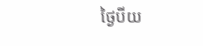ថ្ងៃបីយ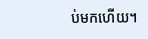ប់មកហើយ។